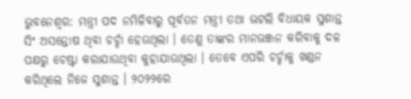ଭୁବନେଶ୍ବର: ମନ୍ତ୍ରୀ ପଦ ନମିଳିବାରୁ ପୂର୍ବତନ ମନ୍ତ୍ରୀ ତଥା ଭଟଲି ବିଧାୟକ ସୁଶାନ୍ତ ସିଂ ଅସନ୍ତୋଷ ଥିବା ଚର୍ଚ୍ଚା ହେଉଥିଲା । ତେଣୁ ତାଙ୍କର ମାନଭଞ୍ଜନ କରିବାକୁ ଦଳ ପକ୍ଷରୁ ଚେଷ୍ଟା କରାଯାଉଥିବା କୁହାଯାଉଥିଲା । ତେବେ ଏପରି ଚର୍ଚ୍ଚାକୁ ଖଣ୍ଡନ କରିଥିଲେ ନିଜେ ସୁଶାନ୍ତ । ୨୦୨୨ରେ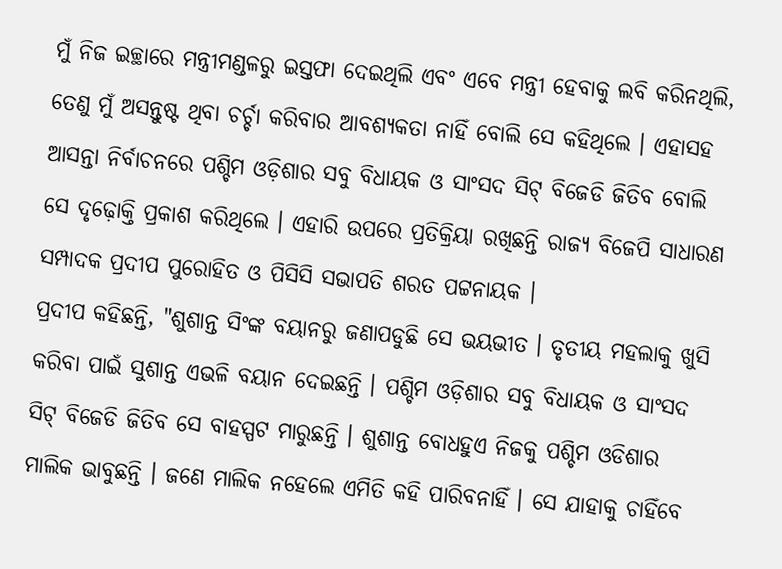ମୁଁ ନିଜ ଇଚ୍ଛାରେ ମନ୍ତ୍ରୀମଣ୍ଡଳରୁ ଇସ୍ତଫା ଦେଇଥିଲି ଏବଂ ଏବେ ମନ୍ତ୍ରୀ ହେବାକୁ ଲବି କରିନଥିଲି, ତେଣୁ ମୁଁ ଅସନ୍ତୁଷ୍ଟ ଥିବା ଚର୍ଚ୍ଚା କରିବାର ଆବଶ୍ୟକତା ନାହିଁ ବୋଲି ସେ କହିଥିଲେ । ଏହାସହ ଆସନ୍ତା ନିର୍ବାଚନରେ ପଶ୍ଚିମ ଓଡ଼ିଶାର ସବୁ ବିଧାୟକ ଓ ସାଂସଦ ସିଟ୍ ବିଜେଡି ଜିତିବ ବୋଲି ସେ ଦୃଢ଼ୋକ୍ତି ପ୍ରକାଶ କରିଥିଲେ । ଏହାରି ଉପରେ ପ୍ରତିକ୍ରିୟା ରଖିଛନ୍ତି ରାଜ୍ୟ ବିଜେପି ସାଧାରଣ ସମ୍ପାଦକ ପ୍ରଦୀପ ପୁରୋହିତ ଓ ପିସିସି ସଭାପତି ଶରତ ପଟ୍ଟନାୟକ ।
ପ୍ରଦୀପ କହିଛନ୍ତି, "ଶୁଶାନ୍ତ ସିଂଙ୍କ ବୟାନରୁ ଜଣାପଡୁଛି ସେ ଭୟଭୀତ । ତୃତୀୟ ମହଲାକୁ ଖୁସି କରିବା ପାଇଁ ସୁଶାନ୍ତ ଏଭଳି ବୟାନ ଦେଇଛନ୍ତି । ପଶ୍ଚିମ ଓଡ଼ିଶାର ସବୁ ବିଧାୟକ ଓ ସାଂସଦ ସିଟ୍ ବିଜେଡି ଜିତିବ ସେ ବାହସ୍ପଟ ମାରୁଛନ୍ତି । ଶୁଶାନ୍ତ ବୋଧହୁଏ ନିଜକୁ ପଶ୍ଚିମ ଓଡିଶାର ମାଲିକ ଭାବୁଛନ୍ତି । ଜଣେ ମାଲିକ ନହେଲେ ଏମିତି କହି ପାରିବନାହିଁ । ସେ ଯାହାକୁ ଚାହିଁବେ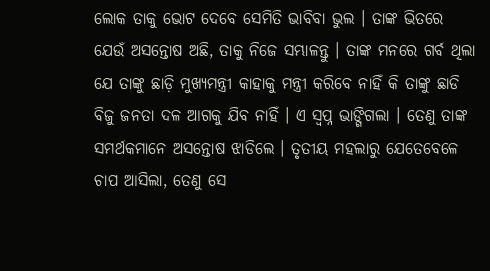ଲୋକ ତାକୁ ଭୋଟ ଦେବେ ସେମିତି ଭାବିବା ଭୁଲ । ତାଙ୍କ ଭିତରେ ଯେଉଁ ଅସନ୍ତୋଷ ଅଛି, ତାକୁ ନିଜେ ସମ୍ଭାଳନ୍ତୁ । ତାଙ୍କ ମନରେ ଗର୍ବ ଥିଲା ଯେ ତାଙ୍କୁ ଛାଡ଼ି ମୁଖ୍ୟମନ୍ତ୍ରୀ କାହାକୁ ମନ୍ତ୍ରୀ କରିବେ ନାହିଁ କି ତାଙ୍କୁ ଛାଡି ବିଜୁ ଜନତା ଦଳ ଆଗକୁ ଯିବ ନାହିଁ । ଏ ସ୍ବପ୍ନ ଭାଙ୍ଗିଗଲା । ତେଣୁ ତାଙ୍କ ସମର୍ଥକମାନେ ଅସନ୍ତୋଷ ଝାଡିଲେ । ତୃତୀୟ ମହଲାରୁ ଯେତେବେଳେ ଚାପ ଆସିଲା, ତେଣୁ ସେ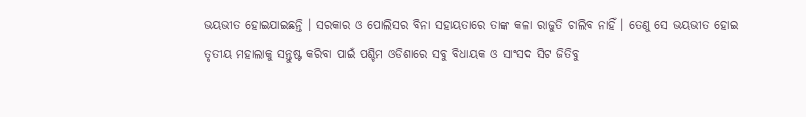ଭୟଭୀତ ହୋଇଯାଇଛନ୍ତି । ସରକାର ଓ ପୋଲିସର ବିନା ସହାୟତାରେ ତାଙ୍କ କଳା ରାଜୁତି ଚାଲିବ ନାହିଁ । ତେଣୁ ସେ ଭୟଭୀତ ହୋଇ ତୃତୀୟ ମହାଲାକୁ ସନ୍ତୁଷ୍ଟ କରିବା ପାଇଁ ପଶ୍ଚିମ ଓଡିଶାରେ ସବୁ ବିଧାୟକ ଓ ସାଂସଦ ସିଟ ଜିତିବୁ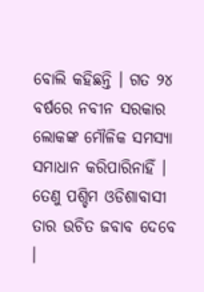ବୋଲି କହିଛନ୍ତି । ଗତ ୨୪ ବର୍ଷରେ ନବୀନ ସରକାର ଲୋକଙ୍କ ମୌଳିକ ସମସ୍ୟା ସମାଧାନ କରିପାରିନାହିଁ । ତେଣୁ ପଶ୍ଚିମ ଓଡିଶାବାସୀ ତାର ଉଚିତ ଜବାବ ଦେବେ ।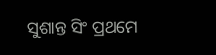ସୁଶାନ୍ତ ସିଂ ପ୍ରଥମେ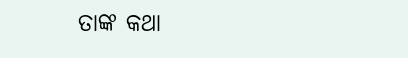ତାଙ୍କ କଥା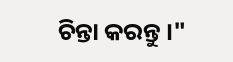ଚିନ୍ତା କରନ୍ତୁ ।"